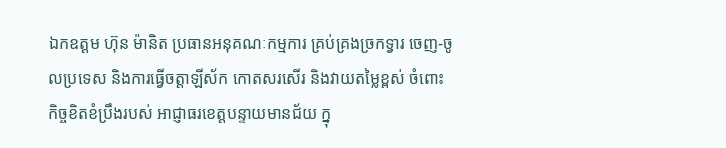ឯកឧត្តម ហ៊ុន ម៉ានិត ប្រធានអនុគណៈកម្មការ គ្រប់គ្រងច្រកទ្វារ ចេញ-ចូលប្រទេស និងការធ្វើចត្តាឡីស័ក កោតសរសើរ និងវាយតម្លៃខ្ពស់ ចំពោះកិច្ចខិតខំប្រឹងរបស់ អាជ្ញាធរខេត្តបន្ទាយមានជ័យ ក្នុ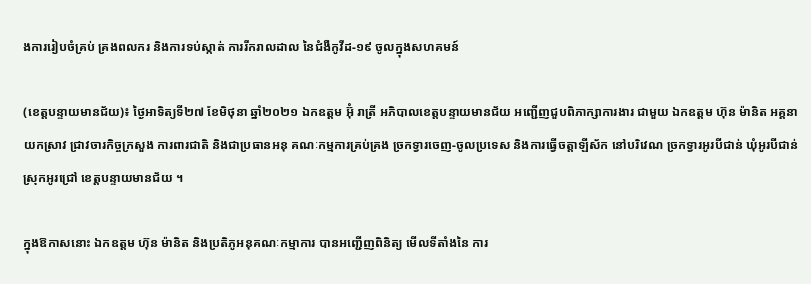ងការរៀបចំគ្រប់ គ្រងពលករ និងការទប់ស្កាត់ ការរីករាលដាល នៃជំងឺកូវីដ-១៩ ចូលក្នុងសហគមន៍

(ខេត្តបន្ទាយមានជ័យ)៖ ថ្ងៃអាទិត្យទី២៧ ខែមិថុនា ឆ្នាំ២០២១ ឯកឧត្តម អ៊ុំ រាត្រី អភិបាលខេត្តបន្ទាយមានជ័យ អញ្ជើញជួបពិភាក្សាការងារ ជាមួយ ឯកឧត្ដម ហ៊ុន ម៉ានិត អគ្គនាយកស្រាវ ជ្រាវចារកិច្ចក្រសួង ការពារជាតិ និងជាប្រធានអនុ គណៈកម្មការគ្រប់គ្រង ច្រកទ្វារចេញ-ចូលប្រទេស និងការធ្វើចត្តាឡីស័ក នៅបរិវេណ ច្រកទ្វារអូរបីជាន់ ឃុំអូរបីជាន់ ស្រុកអូរជ្រៅ ខេត្តបន្ទាយមានជ័យ ។

ក្នុងឱកាសនោះ ឯកឧត្តម ហ៊ុន ម៉ានិត និងប្រតិភូអនុគណៈកម្មាការ បានអញ្ជើញពិនិត្យ មើលទីតាំងនៃ ការ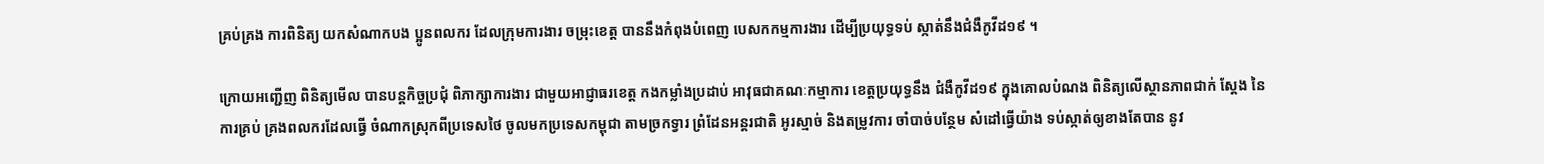គ្រប់គ្រង ការពិនិត្យ យកសំណាកបង ប្អូនពលករ ដែលក្រុមការងារ ចម្រុះខេត្ត បាននឹងកំពុងបំពេញ បេសកកម្មការងារ ដើម្បីប្រយុទ្ធទប់ ស្កាត់នឹងជំងឺកូវីដ១៩ ។

ក្រោយអញ្ជើញ ពិនិត្យមើល បានបន្តកិច្ចប្រជុំ ពិភាក្សាការងារ ជាមួយអាជ្ញាធរខេត្ត កងកម្លាំងប្រដាប់ អាវុធជាគណៈកម្មាការ ខេត្តប្រយុទ្ធនឹង ជំងឺកូវីដ១៩ ក្នុងគោលបំណង ពិនិត្យលើស្ថានភាពជាក់ ស្តែង នៃការគ្រប់ គ្រងពលករដែលធ្វើ ចំណាកស្រុកពីប្រទេសថៃ ចូលមកប្រទេសកម្ពុជា តាមច្រកទ្វារ ព្រំដែនអន្តរជាតិ អូរស្មាច់ និងតម្រូវការ ចាំបាច់បន្ថែម សំដៅធ្វើយ៉ាង ទប់ស្កាត់ឲ្យខាងតែបាន នូវ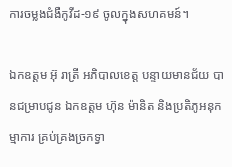ការចម្លងជំងឺកូវីដ-១៩ ចូលក្នុងសហគមន៍។

ឯកឧត្តម អ៊ុ រាត្រី អភិបាលខេត្ត បន្ទាយមានជ័យ បានជម្រាបជូន ឯកឧត្តម ហ៊ុន ម៉ានិត និងប្រតិភូអនុកម្មាការ គ្រប់គ្រងច្រកទ្វា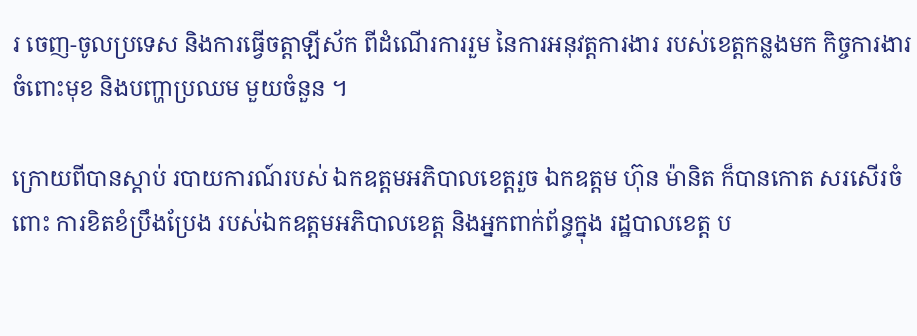រ ចេញ-ចូលប្រទេស និងការធ្វើចត្តាឡីស័ក ពីដំណើរការរួម នៃការអនុវត្តការងារ របស់ខេត្តកន្លងមក កិច្ចការងារចំពោះមុខ និងបញ្ហាប្រឈម មួយចំនួន ។

ក្រោយពីបានស្ដាប់ របាយការណ៍របស់ ឯកឧត្តមអភិបាលខេត្តរួច ឯកឧត្តម ហ៊ុន ម៉ានិត ក៏បានកោត សរសើរចំពោះ ការខិតខំប្រឹងប្រែង របស់ឯកឧត្តមអភិបាលខេត្ត និងអ្នកពាក់ព័ន្ធក្នុង រដ្ឋបាលខេត្ត ប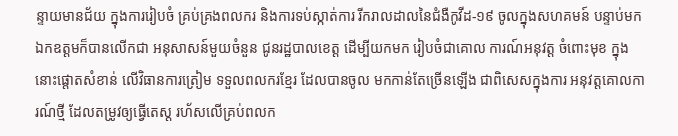ន្ទាយមានជ័យ ក្នុងការរៀបចំ គ្រប់គ្រងពលករ និងការទប់ស្កាត់ការ រីករាលដាលនៃជំងឺកូវីដ-១៩ ចូលក្នុងសហគមន៍ បន្ទាប់មក ឯកឧត្តមក៏បានលើកជា អនុសាសន៍មួយចំនួន ជូនរដ្ឋបាលខេត្ត ដើម្បីយកមក រៀបចំជាគោល ការណ៍អនុវត្ត ចំពោះមុខ ក្នុងនោះផ្តោតសំខាន់ លើវិធានការត្រៀម ទទួលពលករខ្មែរ ដែលបានចូល មកកាន់តែច្រើនឡើង ជាពិសេសក្នុងការ អនុវត្តគោលការណ៍ថ្មី ដែលតម្រូវឲ្យធ្វើតេស្ត រហ័សលើគ្រប់ពលក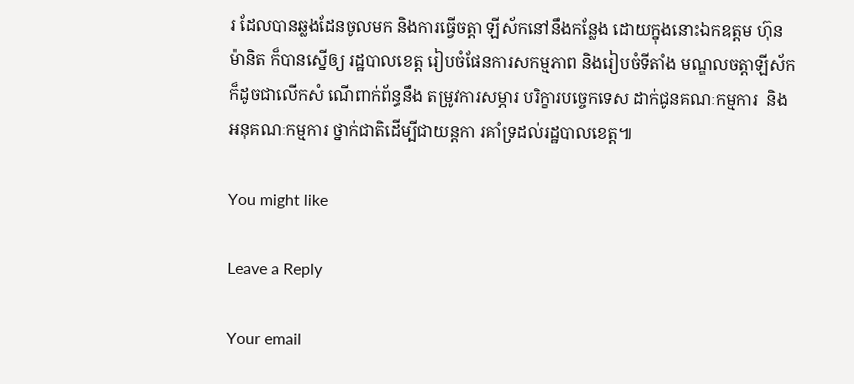រ ដែលបានឆ្លងដែនចូលមក និងការធ្វើចត្តា ឡីស័កនៅនឹងកន្លែង ដោយក្នុងនោះឯកឧត្តម ហ៊ុន ម៉ានិត ក៏បានស្នើឲ្យ រដ្ឋបាលខេត្ត រៀបចំផែនការសកម្មភាព និងរៀបចំទីតាំង មណ្ឌលចត្តាឡីស័ក ក៏ដូចជាលើកសំ ណើពាក់ព័ន្ធនឹង តម្រូវការសម្ភារ បរិក្ខារបច្ចេកទេស ដាក់ជូនគណៈកម្មការ  និងអនុគណៈកម្មការ ថ្នាក់ជាតិដើម្បីជាយន្តកា រគាំទ្រដល់រដ្ឋបាលខេត្ត៕

You might like

Leave a Reply

Your email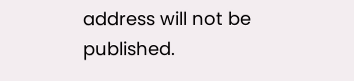address will not be published.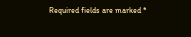Required fields are marked *